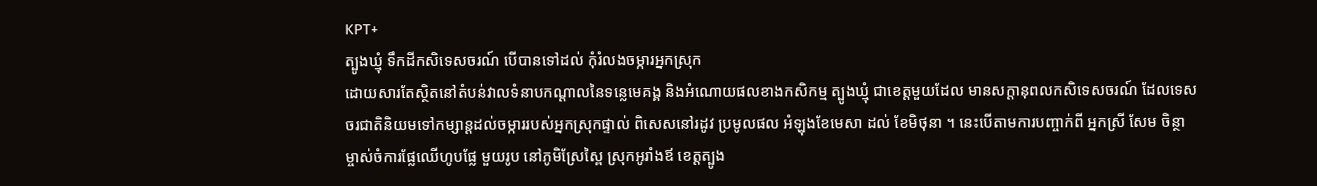KPT+
ត្បូងឃ្មុំ ទឹកដីកសិទេសចរណ៍ បើបានទៅដល់ កុំរំលងចម្ការអ្នកស្រុក
ដោយសារតែស្ថិតនៅតំបន់វាលទំនាបកណ្ដាលនៃទន្លេមេគង្គ និងអំណោយផលខាងកសិកម្ម ត្បូងឃ្មុំ ជាខេត្តមួយដែល មានសក្តានុពលកសិទេសចរណ៍ ដែលទេសចរជាតិនិយមទៅកម្សាន្តដល់ចម្ការរបស់អ្នកស្រុកផ្ទាល់ ពិសេសនៅរដូវ ប្រមូលផល អំឡុងខែមេសា ដល់ ខែមិថុនា ។ នេះបើតាមការបញ្ចាក់ពី អ្នកស្រី សែម ចិន្ថា ម្ចាស់ចំការផ្លែឈើហូបផ្លែ មួយរូប នៅភូមិស្រែស្ពៃ ស្រុកអូរាំងឪ ខេត្តត្បូង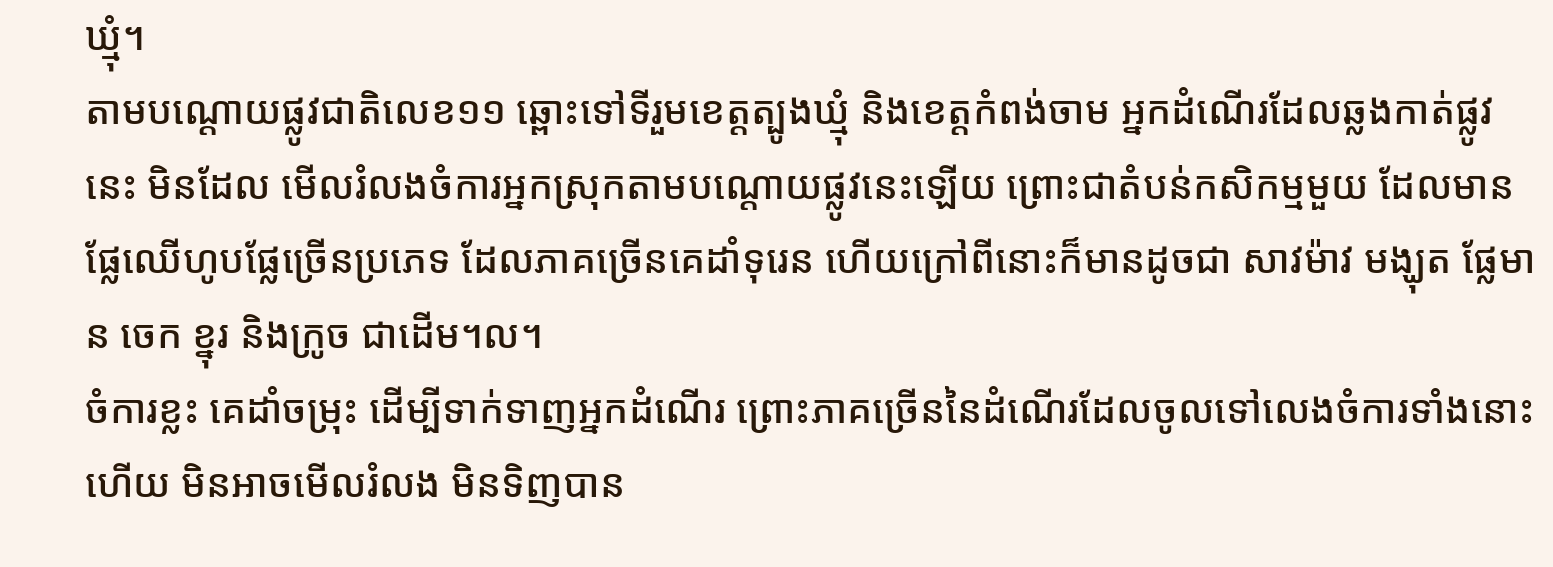ឃ្មុំ។
តាមបណ្តោយផ្លូវជាតិលេខ១១ ឆ្ពោះទៅទីរួមខេត្តត្បូងឃ្មុំ និងខេត្តកំពង់ចាម អ្នកដំណើរដែលឆ្លងកាត់ផ្លូវនេះ មិនដែល មើលរំលងចំការអ្នកស្រុកតាមបណ្តោយផ្លូវនេះឡើយ ព្រោះជាតំបន់កសិកម្មមួយ ដែលមានផ្លែឈើហូបផ្លែច្រើនប្រភេទ ដែលភាគច្រើនគេដាំទុរេន ហើយក្រៅពីនោះក៏មានដូចជា សាវម៉ាវ មង្ឃុត ផ្លែមាន ចេក ខ្នុរ និងក្រូច ជាដើម។ល។
ចំការខ្លះ គេដាំចម្រុះ ដើម្បីទាក់ទាញអ្នកដំណើរ ព្រោះភាគច្រើននៃដំណើរដែលចូលទៅលេងចំការទាំងនោះហើយ មិនអាចមើលរំលង មិនទិញបាន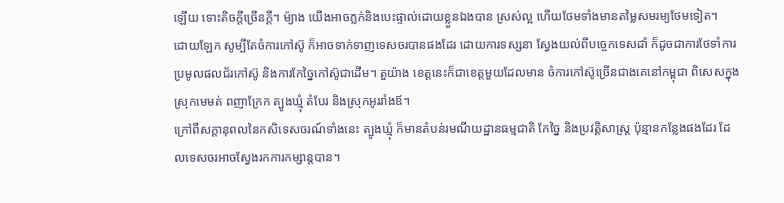ឡើយ ទោះតិចក្តីច្រើនក្តី។ ម៉្យាង យើងអាចភ្លក់និងបេះផ្ទាល់ដោយខ្លួនឯងបាន ស្រស់ល្អ ហើយថែមទាំងមានតម្លៃសមរម្យថែមទៀត។
ដោយឡែក សូម្បីតែចំការកៅស៊ូ ក៏អាចទាក់ទាញទេសចរបានផងដែរ ដោយការទស្សនា ស្វែងយល់ពីបច្ចេកទេសដាំ ក៏ដូចជាការថែទាំការប្រមូលផលជ័រកៅស៊ូ និងការកែច្នៃកៅស៊ូជាដើម។ តួយ៉ាង ខេត្តនេះក៏ជាខេត្តមួយដែលមាន ចំការកៅស៊ូច្រើនជាងគេនៅកម្ពុជា ពិសេសក្នុងស្រុកមេមត់ ពញាក្រែក ត្បូងឃ្មុំ តំបែរ និងស្រុកអូររាំងឪ។
ក្រៅពីសក្តានុពលនៃកសិទេសចរណ៍ទាំងនេះ ត្បូងឃ្មុំ ក៏មានតំបន់រមណីយដ្ឋានធម្មជាតិ កែច្នៃ និងប្រវត្តិសាស្ត្រ ប៉ុន្មានកន្លែងផងដែរ ដែលទេសចរអាចស្វែងរកការកម្សាន្តបាន។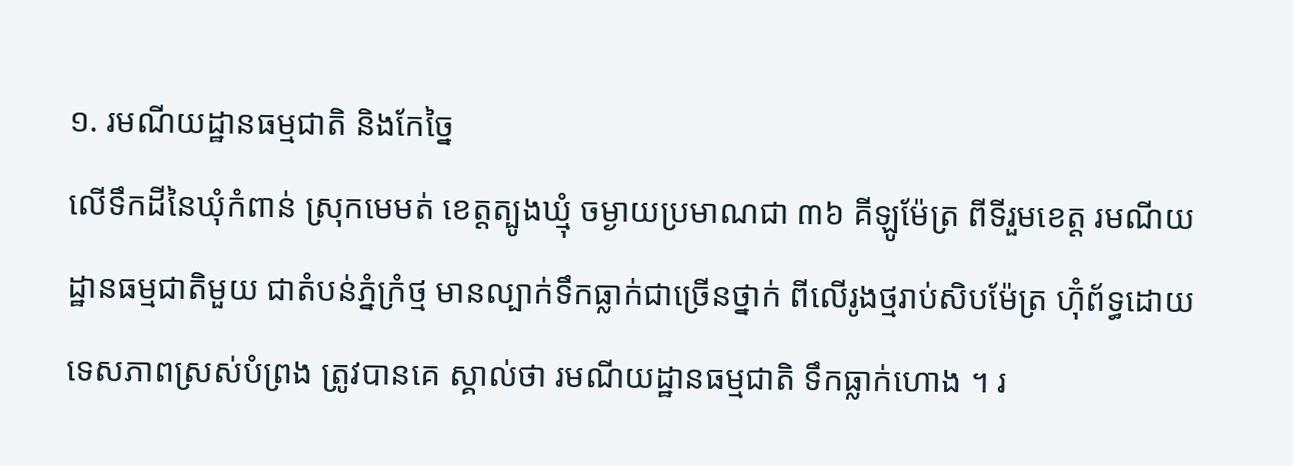១. រមណីយដ្ឋានធម្មជាតិ និងកែច្នៃ
លើទឹកដីនៃឃុំកំពាន់ ស្រុកមេមត់ ខេត្តត្បូងឃ្មុំ ចម្ងាយប្រមាណជា ៣៦ គីឡូម៉ែត្រ ពីទីរួមខេត្ត រមណីយដ្ឋានធម្មជាតិមួយ ជាតំបន់ភ្នំក្រំថ្ម មានល្បាក់ទឹកធ្លាក់ជាច្រើនថ្នាក់ ពីលើរូងថ្មរាប់សិបម៉ែត្រ ហ៊ុំព័ទ្ធដោយទេសភាពស្រស់បំព្រង ត្រូវបានគេ ស្គាល់ថា រមណីយដ្ឋានធម្មជាតិ ទឹកធ្លាក់ហោង ។ រ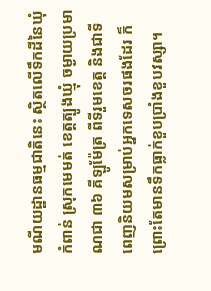មណីយដ្ឋានធម្មជាតិនេះ ស្ថិតលើទឹកដីនៃឃុំកំពាន់ ស្រុកមេមត់ ខេត្តត្បូងឃ្មុំ ចម្ងាយប្រមាណជា ៣៦ គីឡូម៉ែត្រ ពីទីរួមខេត្ត និងជាទីពេញនិយមសម្រាប់អ្នកទេសចរផងដែរ ក៏ព្រោះតែមានទឹកធ្លាក់ខួបប្រាំងខួបវស្សា។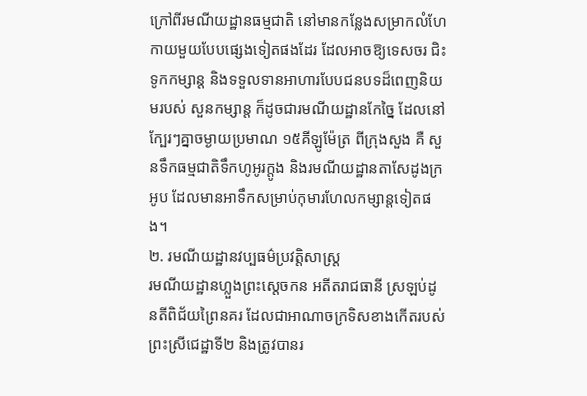ក្រៅពីរមណីយដ្ឋានធម្មជាតិ នៅមានកន្លែងសម្រាកលំហែកាយមួយបែបផ្សេងទៀតផងដែរ ដែលអាចឱ្យទេសចរ ជិះទូកកម្សាន្ត និងទទួលទានអាហារបែបជនបទដ៏ពេញនិយមរបស់ សួនកម្សាន្ត ក៏ដូចជារមណីយដ្ឋានកែច្នៃ ដែលនៅក្បែរៗគ្នាចម្ងាយប្រមាណ ១៥គីឡូម៉ែត្រ ពីក្រុងសួង គឺ សួនទឹកធម្មជាតិទឹកហូអូរក្ដូង និងរមណីយដ្ឋានតាសែដូងក្រអូប ដែលមានអាទឹកសម្រាប់កុមារហែលកម្សាន្តទៀតផង។
២. រមណីយដ្ឋានវប្បធម៌ប្រវត្តិសាស្ត្រ
រមណីយដ្ឋានហ្លួងព្រះស្តេចកន អតីតរាជធានី ស្រឡប់ដូនតីពិជ័យព្រៃនគរ ដែលជាអាណាចក្រទិសខាងកើតរបស់ ព្រះស្រីជេដ្ឋាទី២ និងត្រូវបានរ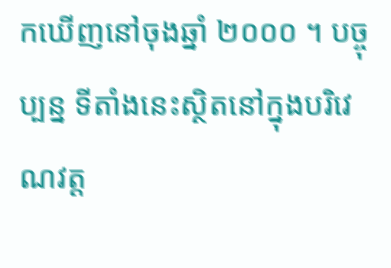កឃើញនៅចុងឆ្នាំ ២០០០ ។ បច្ចុប្បន្ន ទីតាំងនេះស្ថិតនៅក្នុងបរិវេណវត្ត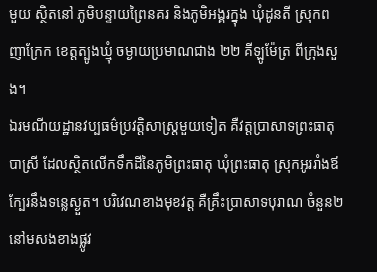មួយ ស្ថិតនៅ ភូមិបន្ទាយព្រៃនគរ និងភូមិអង្គរក្នុង ឃុំដូនតី ស្រុកពញាក្រែក ខេត្ដត្បូងឃ្មុំ ចម្ងាយប្រមាណជាង ២២ គីឡូម៉ែត្រ ពីក្រុងសួង។
ឯរមណីយដ្ឋានវប្បធម៌ប្រវត្តិសាស្ត្រមួយទៀត គឺវត្តប្រាសាទព្រះធាតុបាស្រី ដែលស្ថិតលើកទឹកដីនៃភូមិព្រះធាតុ ឃុំព្រះធាតុ ស្រុកអូររាំងឪ ក្បែរនឹងទន្លេស្ងួត។ បរិវេណខាងមុខវត្ត គឺគ្រឹះបា្រសាទបុរាណ ចំនួន២ នៅមសងខាងផ្លូវ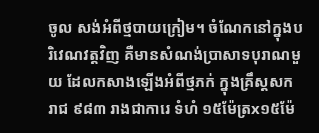ចូល សង់អំពីថ្មបាយក្រៀម។ ចំណែកនៅក្នុងបរិវេណវត្តវិញ គឺមានសំណង់ប្រាសាទបុរាណមួយ ដែលកសាងឡើងអំពីថ្មភក់ ក្នុងគ្រឹស្ដសករាជ ៩៨៣ រាងជាការេ ទំហំ ១៥ម៉ែត្រx១៥ម៉ែ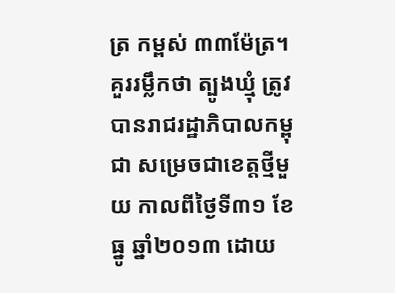ត្រ កម្ពស់ ៣៣ម៉ែត្រ។
គួររម្លឹកថា ត្បូងឃ្មុំ ត្រូវបានរាជរដ្ឋាភិបាលកម្ពុជា សម្រេចជាខេត្តថ្មីមួយ កាលពីថ្ងៃទី៣១ ខែធ្នូ ឆ្នាំ២០១៣ ដោយ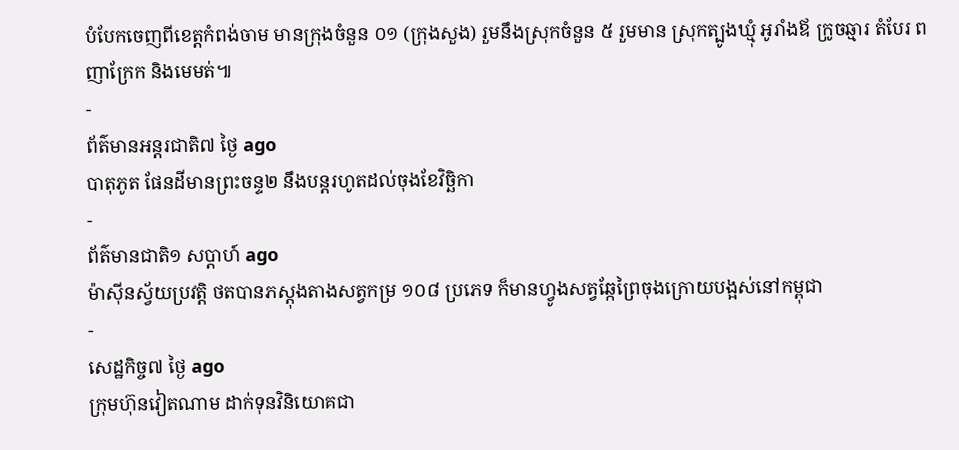បំបែកចេញពីខេត្តកំពង់ចាម មានក្រុងចំនួន ០១ (ក្រុងសួង) រួមនឹងស្រុកចំនួន ៥ រួមមាន ស្រុកត្បូងឃ្មុំ អូរាំងឪ ក្រូចឆ្មារ តំបែរ ពញាក្រែក និងមេមត់៕
-
ព័ត៌មានអន្ដរជាតិ៧ ថ្ងៃ ago
បាតុភូត ផែនដីមានព្រះចន្ទ២ នឹងបន្តរហូតដល់ចុងខែវិច្ឆិកា
-
ព័ត៌មានជាតិ១ សប្តាហ៍ ago
ម៉ាស៊ីនស្វ័យប្រវត្តិ ថតបានភស្តុងតាងសត្វកម្រ ១០៨ ប្រភេទ ក៏មានហ្វូងសត្វឆ្កែព្រៃចុងក្រោយបង្អស់នៅកម្ពុជា
-
សេដ្ឋកិច្ច៧ ថ្ងៃ ago
ក្រុមហ៊ុនវៀតណាម ដាក់ទុនវិនិយោគជា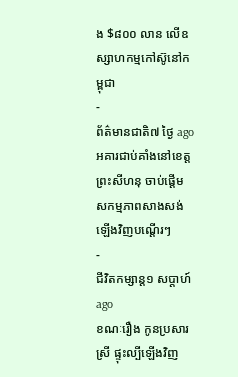ង $៨០០ លាន លើឧស្សាហកម្មកៅស៊ូនៅកម្ពុជា
-
ព័ត៌មានជាតិ៧ ថ្ងៃ ago
អគារជាប់គាំងនៅខេត្តព្រះសីហនុ ចាប់ផ្តើមសកម្មភាពសាងសង់ឡើងវិញបណ្តើរៗ
-
ជីវិតកម្សាន្ដ១ សប្តាហ៍ ago
ខណៈរឿង កូនប្រសារស្រី ផ្ទុះល្បីឡើងវិញ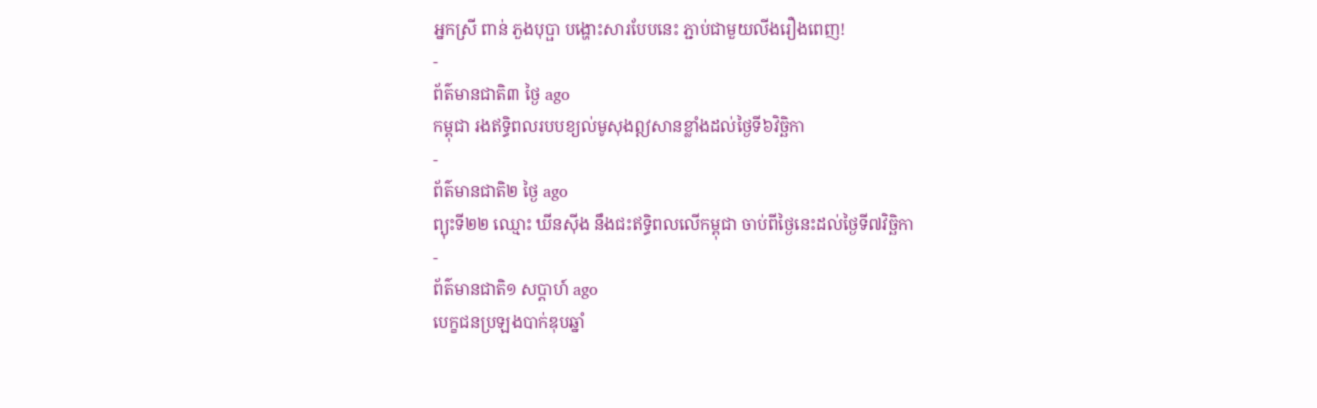អ្នកស្រី ពាន់ ភួងបុប្ផា បង្ហោះសារបែបនេះ ភ្ជាប់ជាមួយលីងរឿងពេញ!
-
ព័ត៌មានជាតិ៣ ថ្ងៃ ago
កម្ពុជា រងឥទ្ធិពលរបបខ្យល់មូសុងឦសានខ្លាំងដល់ថ្ងៃទី៦វិច្ឆិកា
-
ព័ត៌មានជាតិ២ ថ្ងៃ ago
ព្យុះទី២២ ឈ្មោះ ឃីនស៊ីង នឹងជះឥទ្ធិពលលើកម្ពុជា ចាប់ពីថ្ងៃនេះដល់ថ្ងៃទី៧វិច្ឆិកា
-
ព័ត៌មានជាតិ១ សប្តាហ៍ ago
បេក្ខជនប្រឡងបាក់ឌុបឆ្នាំ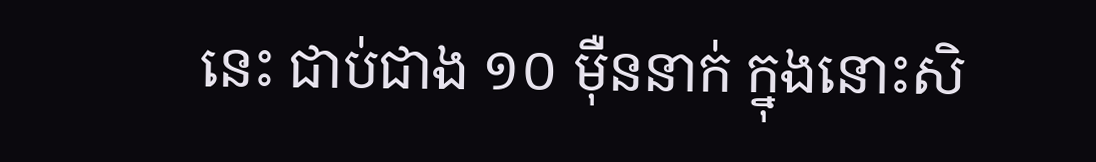នេះ ជាប់ជាង ១០ ម៉ឺននាក់ ក្នុងនោះសិ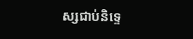ស្សជាប់និទ្ទេ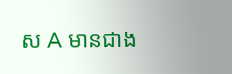ស A មានជាង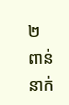២ ពាន់នាក់